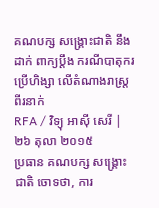គណបក្ស សង្គ្រោះជាតិ នឹងដាក់ ពាក្យប្ដឹង ករណីបាតុករ ប្រើហិង្សា លើតំណាងរាស្ត្រ ពីរនាក់
RFA / វិទ្យុ អាស៊ី សេរី | ២៦ តុលា ២០១៥
ប្រធាន គណបក្ស សង្គ្រោះជាតិ ចោទថា, ការ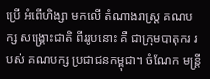ប្រើ អំពើហិង្សា មកលើ តំណាងរាស្ត្រ គណបក្ស សង្គ្រោះជាតិ ពីររូបនោះ គឺ ជាក្រុមបាតុករ របស់ គណបក្ស ប្រជាជនកម្ពុជា។ ចំណែក មន្ត្រី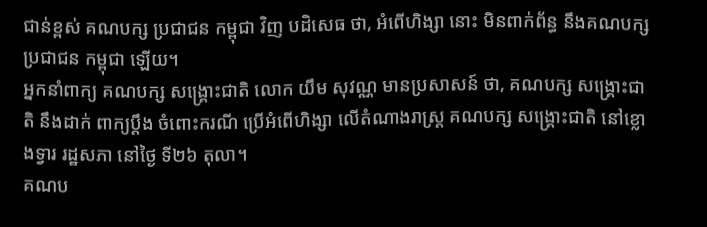ជាន់ខ្ពស់ គណបក្ស ប្រជាជន កម្ពុជា វិញ បដិសេធ ថា, អំពើហិង្សា នោះ មិនពាក់ព័ន្ធ នឹងគណបក្ស ប្រជាជន កម្ពុជា ឡើយ។
អ្នកនាំពាក្យ គណបក្ស សង្គ្រោះជាតិ លោក យឹម សុវណ្ណ មានប្រសាសន៍ ថា, គណបក្ស សង្គ្រោះជាតិ នឹងដាក់ ពាក្យប្ដឹង ចំពោះករណី ប្រើអំពើហិង្សា លើតំណាងរាស្ត្រ គណបក្ស សង្គ្រោះជាតិ នៅខ្លោងទ្វារ រដ្ឋសភា នៅថ្ងៃ ទី២៦ តុលា។
គណប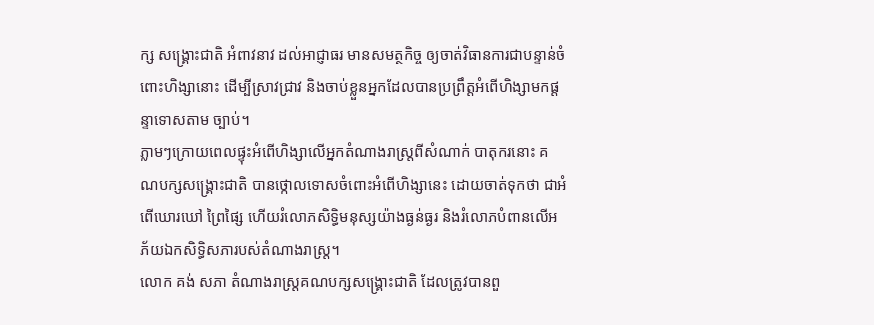ក្ស សង្គ្រោះជាតិ អំពាវនាវ ដល់អាជ្ញាធរ មានសមត្ថកិច្ច ឲ្យចាត់វិធានការជាបន្ទាន់ចំពោះហិង្សានោះ ដើម្បីស្រាវជ្រាវ និងចាប់ខ្លួនអ្នកដែលបានប្រព្រឹត្តអំពើហិង្សាមកផ្ដន្ទាទោសតាម ច្បាប់។
ភ្លាមៗក្រោយពេលផ្ទុះអំពើហិង្សាលើអ្នកតំណាងរាស្ត្រពីសំណាក់ បាតុករនោះ គណបក្សសង្គ្រោះជាតិ បានថ្កោលទោសចំពោះអំពើហិង្សានេះ ដោយចាត់ទុកថា ជាអំពើឃោរឃៅ ព្រៃផ្សៃ ហើយរំលោភសិទ្ធិមនុស្សយ៉ាងធ្ងន់ធ្ងរ និងរំលោភបំពានលើអភ័យឯកសិទ្ធិសភារបស់តំណាងរាស្ត្រ។
លោក គង់ សភា តំណាងរាស្ត្រគណបក្សសង្គ្រោះជាតិ ដែលត្រូវបានពួ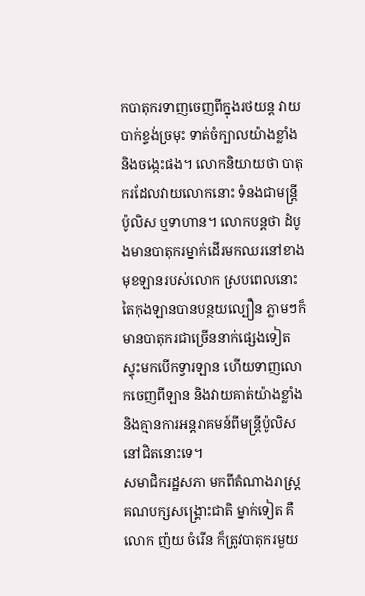កបាតុករទាញចេញពីក្នុងរថយន្ត វាយបាក់ខ្ទង់ច្រមុះ ទាត់ចំក្បាលយ៉ាងខ្លាំង និងចង្កេះផង។ លោកនិយាយថា បាតុករដែលវាយលោកនោះ ទំនងជាមន្ត្រីប៉ូលិស ឬទាហាន។ លោកបន្តថា ដំបូងមានបាតុករម្នាក់ដើរមកឈរនៅខាងមុខឡានរបស់លោក ស្របពេលនោះ តៃកុងឡានបានបន្ថយល្បឿន ភ្លាមៗក៏មានបាតុករជាច្រើននាក់ផ្សេងទៀត ស្ទុះមកបើកទ្វារឡាន ហើយទាញលោកចេញពីឡាន និងវាយគាត់យ៉ាងខ្លាំង និងគ្មានការអន្តរាគមន៍ពីមន្ត្រីប៉ូលិសនៅជិតនោះទេ។
សមាជិករដ្ឋសភា មកពីតំណាងរាស្ត្រគណបក្សសង្គ្រោះជាតិ ម្នាក់ទៀត គឺលោក ញ៉យ ចំរើន ក៏ត្រូវបាតុករមួយ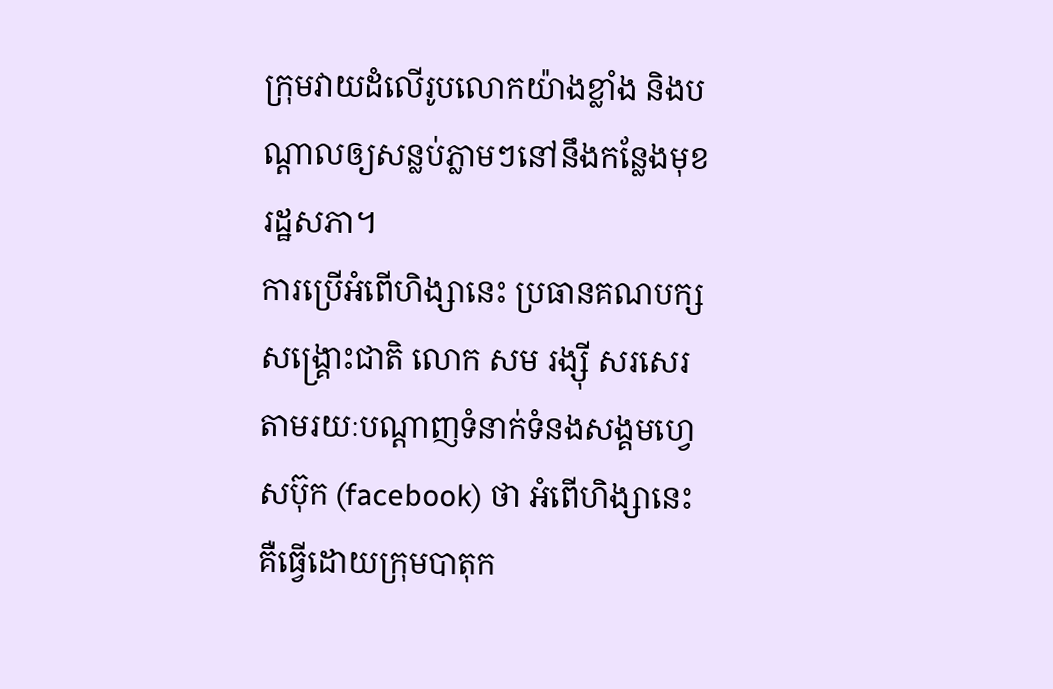ក្រុមវាយដំលើរូបលោកយ៉ាងខ្លាំង និងបណ្ដាលឲ្យសន្លប់ភ្លាមៗនៅនឹងកន្លែងមុខរដ្ឋសភា។
ការប្រើអំពើហិង្សានេះ ប្រធានគណបក្សសង្គ្រោះជាតិ លោក សម រង្ស៊ី សរសេរតាមរយៈបណ្ដាញទំនាក់ទំនងសង្គមហ្វេសប៊ុក (facebook) ថា អំពើហិង្សានេះ គឺធ្វើដោយក្រុមបាតុក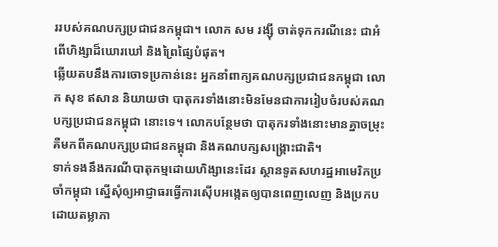ររបស់គណបក្សប្រជាជនកម្ពុជា។ លោក សម រង្ស៊ី ចាត់ទុកករណីនេះ ជាអំពើហិង្សាដ៏ឃោរឃៅ និងព្រៃផ្សៃបំផុត។
ឆ្លើយតបនឹងការចោទប្រកាន់នេះ អ្នកនាំពាក្យគណបក្សប្រជាជនកម្ពុជា លោក សុខ ឥសាន និយាយថា បាតុករទាំងនោះមិនមែនជាការរៀបចំរបស់គណបក្សប្រជាជនកម្ពុជា នោះទេ។ លោកបន្ថែមថា បាតុករទាំងនោះមានគ្នាចម្រុះ គឺមកពីគណបក្សប្រជាជនកម្ពុជា និងគណបក្សសង្គ្រោះជាតិ។
ទាក់ទងនឹងករណីបាតុកម្មដោយហិង្សានេះដែរ ស្ថានទូតសហរដ្ឋអាមេរិកប្រចាំកម្ពុជា ស្នើសុំឲ្យអាជ្ញាធរធ្វើការស៊ើបអង្កេតឲ្យបានពេញលេញ និងប្រកបដោយតម្លាភា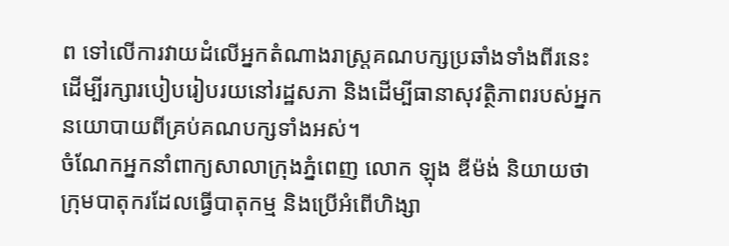ព ទៅលើការវាយដំលើអ្នកតំណាងរាស្ត្រគណបក្សប្រឆាំងទាំងពីរនេះ ដើម្បីរក្សារបៀបរៀបរយនៅរដ្ឋសភា និងដើម្បីធានាសុវត្ថិភាពរបស់អ្នកនយោបាយពីគ្រប់គណបក្សទាំងអស់។
ចំណែកអ្នកនាំពាក្យសាលាក្រុងភ្នំពេញ លោក ឡុង ឌីម៉ង់ និយាយថា ក្រុមបាតុករដែលធ្វើបាតុកម្ម និងប្រើអំពើហិង្សា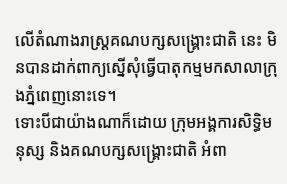លើតំណាងរាស្ត្រគណបក្សសង្គ្រោះជាតិ នេះ មិនបានដាក់ពាក្យស្នើសុំធ្វើបាតុកម្មមកសាលាក្រុងភ្នំពេញនោះទេ។
ទោះបីជាយ៉ាងណាក៏ដោយ ក្រុមអង្គការសិទ្ធិមនុស្ស និងគណបក្សសង្គ្រោះជាតិ អំពា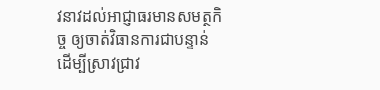វនាវដល់អាជ្ញាធរមានសមត្ថកិច្ច ឲ្យចាត់វិធានការជាបន្ទាន់ ដើម្បីស្រាវជ្រាវ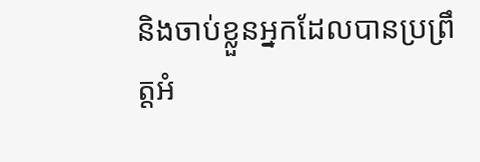និងចាប់ខ្លួនអ្នកដែលបានប្រព្រឹត្តអំ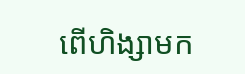ពើហិង្សាមក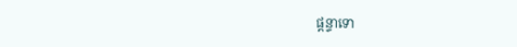ផ្ដន្ទាទោ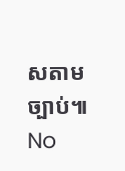សតាម ច្បាប់៕
No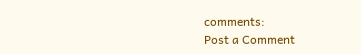comments:
Post a Comment